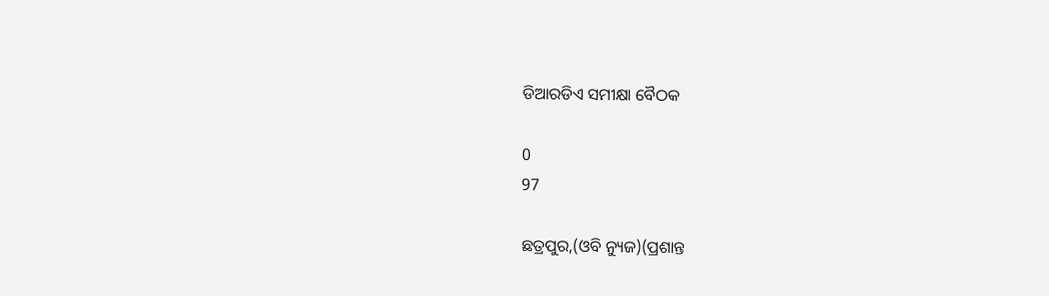ଡିଆରଡିଏ ସମୀକ୍ଷା ବୈଠକ

0
97

ଛତ୍ରପୁର,(ଓବି ନ୍ୟୁଜ)(ପ୍ରଶାନ୍ତ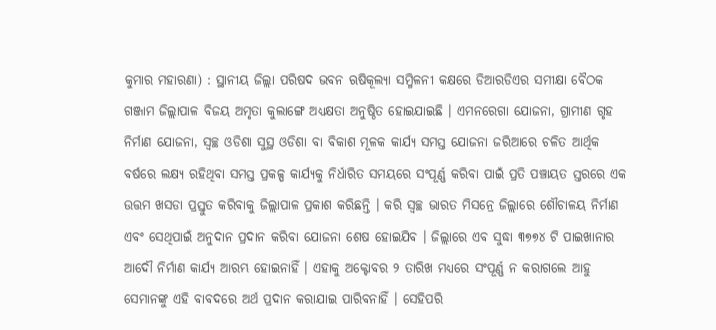କୁମାର ମହାରଣା) : ସ୍ଥାନୀୟ ଜିଲ୍ଲା ପରିଷଦ ଭବନ ଋଷିକୂଲ୍ୟା ସମ୍ମିଳନୀ କକ୍ଷରେ ଡିଆରଡିଏର ସମୀକ୍ଷା ବୈଠକ ଗଞ୍ଜାମ ଜିଲ୍ଲାପାଳ ବିଜୟ ଅମୃତା କୁଲାଙ୍ଗେ ଅଧ୍ୟକ୍ଷତା ଅନୁଷ୍ଠିତ ହୋଇଯାଇଛି । ଏମନରେଗା ଯୋଜନା, ଗ୍ରାମୀଣ ଗୃହ ନିର୍ମାଣ ଯୋଜନା, ସ୍ୱଚ୍ଛ ଓଡିଶା ସୁସ୍ଥ ଓଡିଶା ବା ବିକାଶ ମୂଳକ କାର୍ଯ୍ୟ ସମସ୍ତ ଯୋଜନା ଜରିଆରେ ଚଳିତ ଆର୍ଥିକ ବର୍ଷରେ ଲକ୍ଷ୍ୟ ରହିଥିବା ସମସ୍ତ ପ୍ରକଳ୍ପ କାର୍ଯ୍ୟକୁ ନିର୍ଧାରିତ ସମୟରେ ସଂପୂର୍ଣ୍ଣ କରିବା ପାଇଁ ପ୍ରତି ପଞ୍ଚାୟତ ସ୍ତରରେ ଏକ ଉତ୍ତମ ଖସଡା ପ୍ରସ୍ତୁତ କରିବାକୁ ଜିଲ୍ଲାପାଳ ପ୍ରକାଶ କରିଛନ୍ତି । କରି ସ୍ୱଚ୍ଛ ଭାରତ ମିସନ୍ରେ ଜିଲ୍ଲାରେ ଶୌଚାଳୟ ନିର୍ମାଣ ଏବଂ ସେଥିପାଇଁ ଅନୁଦାନ ପ୍ରଦାନ କରିବା ଯୋଜନା ଶେଷ ହୋଇଯିବ । ଜିଲ୍ଲାରେ ଏବ ସୁଦ୍ଧା ୩୭୭୪ ଟି ପାଇଖାନାର ଆଦୌ ନିର୍ମାଣ କାର୍ଯ୍ୟ ଆରମ୍ଭ ହୋଇନାହିଁ । ଏହାକୁ ଅକ୍ଟୋବର ୨ ତାରିଖ ମଧ୍ୟରେ ସଂପୂର୍ଣ୍ଣ ନ କରାଗଲେ ଆହୁ ସେମାନଙ୍କୁ ଏହି ବାବଦରେ ଅର୍ଥ ପ୍ରଦାନ କରାଯାଇ ପାରିବନାହିଁ । ସେହିପରି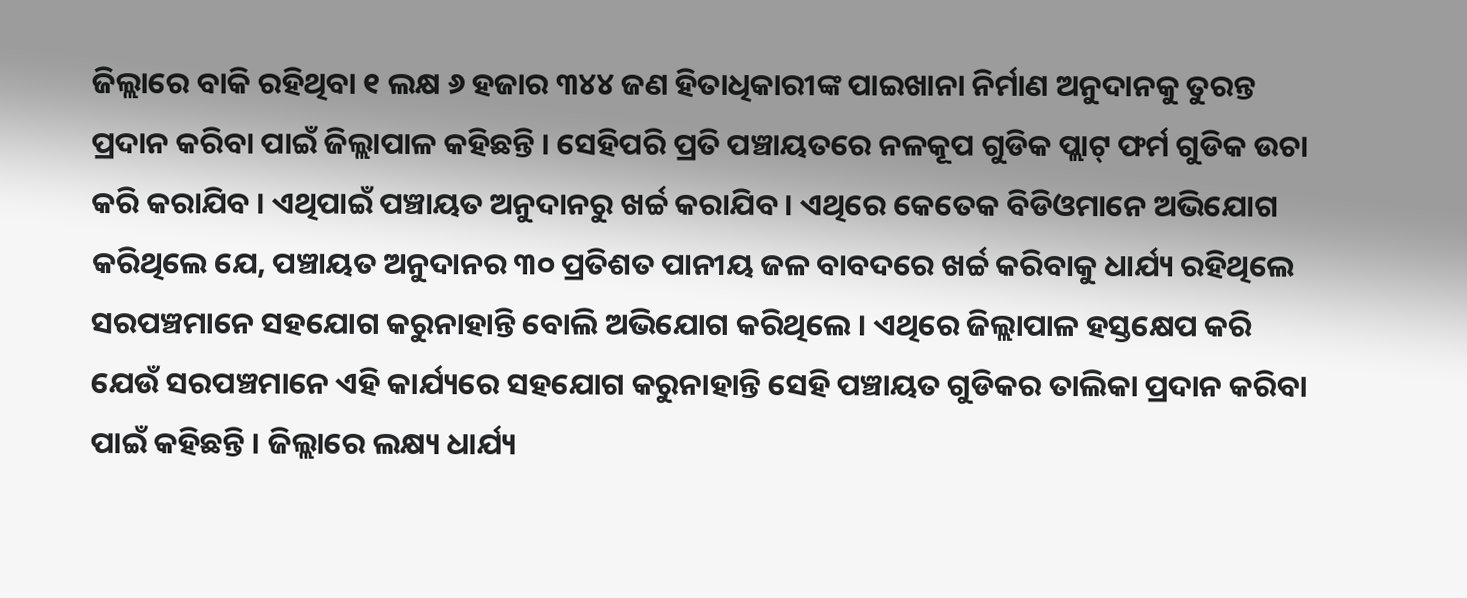ଜିଲ୍ଲାରେ ବାକି ରହିଥିବା ୧ ଲକ୍ଷ ୬ ହଜାର ୩୪୪ ଜଣ ହିତାଧିକାରୀଙ୍କ ପାଇଖାନା ନିର୍ମାଣ ଅନୁଦାନକୁ ତୁରନ୍ତ ପ୍ରଦାନ କରିବା ପାଇଁ ଜିଲ୍ଲାପାଳ କହିଛନ୍ତି । ସେହିପରି ପ୍ରତି ପଞ୍ଚାୟତରେ ନଳକୂପ ଗୁଡିକ ପ୍ଲାଟ୍ ଫର୍ମ ଗୁଡିକ ଉଚା କରି କରାଯିବ । ଏଥିପାଇଁ ପଞ୍ଚାୟତ ଅନୁଦାନରୁ ଖର୍ଚ୍ଚ କରାଯିବ । ଏଥିରେ କେତେକ ବିଡିଓମାନେ ଅଭିଯୋଗ କରିଥିଲେ ଯେ, ପଞ୍ଚାୟତ ଅନୁଦାନର ୩୦ ପ୍ରତିଶତ ପାନୀୟ ଜଳ ବାବଦରେ ଖର୍ଚ୍ଚ କରିବାକୁ ଧାର୍ଯ୍ୟ ରହିଥିଲେ ସରପଞ୍ଚମାନେ ସହଯୋଗ କରୁନାହାନ୍ତି ବୋଲି ଅଭିଯୋଗ କରିଥିଲେ । ଏଥିରେ ଜିଲ୍ଲାପାଳ ହସ୍ତକ୍ଷେପ କରି ଯେଉଁ ସରପଞ୍ଚମାନେ ଏହି କାର୍ଯ୍ୟରେ ସହଯୋଗ କରୁନାହାନ୍ତି ସେହି ପଞ୍ଚାୟତ ଗୁଡିକର ତାଲିକା ପ୍ରଦାନ କରିବା ପାଇଁ କହିଛନ୍ତି । ଜିଲ୍ଲାରେ ଲକ୍ଷ୍ୟ ଧାର୍ଯ୍ୟ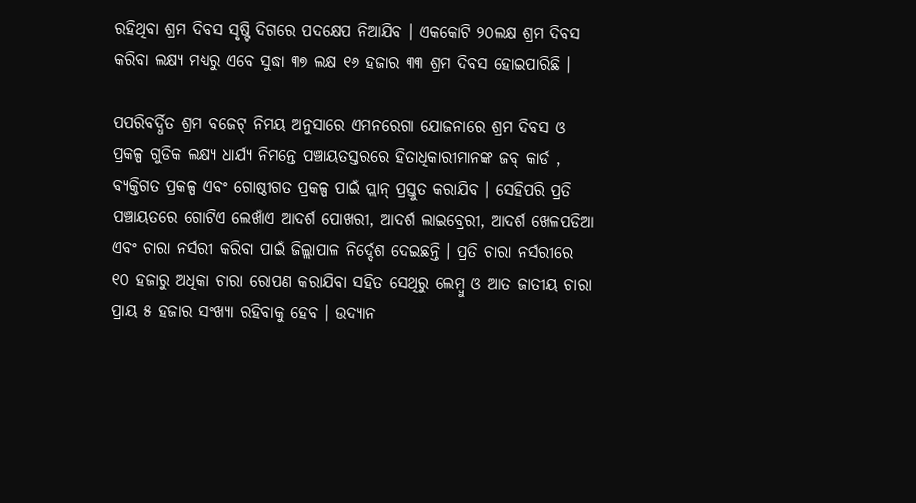ରହିଥିବା ଶ୍ରମ ଦିବସ ସୃଷ୍ଟି ଦିଗରେ ପଦକ୍ଷେପ ନିଆଯିବ । ଏକକୋଟି ୨୦ଲକ୍ଷ ଶ୍ରମ ଦିବସ କରିବା ଲକ୍ଷ୍ୟ ମଧ୍ୟରୁ ଏବେ ସୁଦ୍ଧା ୩୭ ଲକ୍ଷ ୧୬ ହଜାର ୩୩ ଶ୍ରମ ଦିବସ ହୋଇପାରିଛି ।

ପପରିବର୍ଦ୍ଧିତ ଶ୍ରମ ବଜେଟ୍ ନିମୟ ଅନୁସାରେ ଏମନରେଗା ଯୋଜନାରେ ଶ୍ରମ ଦିବସ ଓ ପ୍ରକଳ୍ପ ଗୁଡିକ ଲକ୍ଷ୍ୟ ଧାର୍ଯ୍ୟ ନିମନ୍ତେ ପଞ୍ଚାୟତସ୍ତରରେ ହିତାଧିକାରୀମାନଙ୍କ ଜବ୍ କାର୍ଡ , ବ୍ୟକ୍ତିଗତ ପ୍ରକଳ୍ପ ଏବଂ ଗୋଷ୍ଠୀଗତ ପ୍ରକଳ୍ପ ପାଇଁ ପ୍ଲାନ୍ ପ୍ରସ୍ତୁତ କରାଯିବ । ସେହିପରି ପ୍ରତି ପଞ୍ଚାୟତରେ ଗୋଟିଏ ଲେଖାଁଏ ଆଦର୍ଶ ପୋଖରୀ, ଆଦର୍ଶ ଲାଇବ୍ରେରୀ, ଆଦର୍ଶ ଖେଳପଡିଆ ଏବଂ ଚାରା ନର୍ସରୀ କରିବା ପାଇଁ ଜିଲ୍ଲାପାଳ ନିର୍ଦ୍ଦେଶ ଦେଇଛନ୍ତି । ପ୍ରତି ଚାରା ନର୍ସରୀରେ ୧୦ ହଜାରୁ ଅଧିକା ଚାରା ରୋପଣ କରାଯିବା ସହିତ ସେଥିରୁ ଲେମ୍ବୁ ଓ ଆତ ଜାତୀୟ ଚାରା ପ୍ରାୟ ୫ ହଜାର ସଂଖ୍ୟା ରହିବାକୁ ହେବ । ଉଦ୍ୟାନ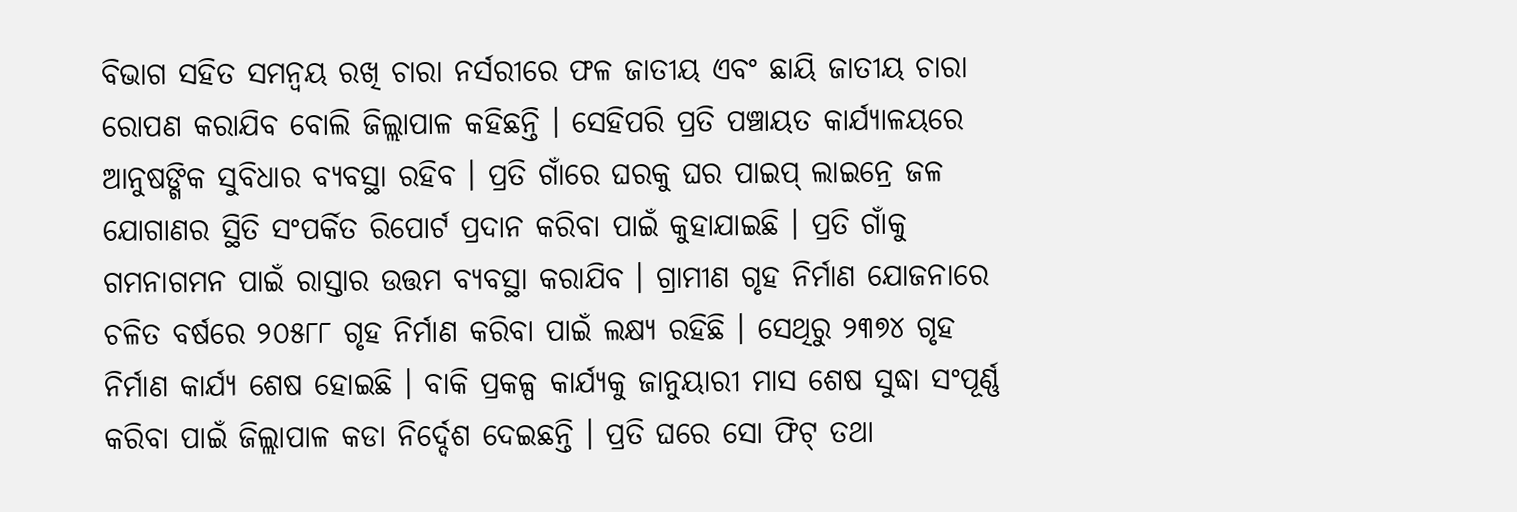ବିଭାଗ ସହିତ ସମନ୍ୱୟ ରଖି ଚାରା ନର୍ସରୀରେ ଫଳ ଜାତୀୟ ଏବଂ ଛାୟି ଜାତୀୟ ଚାରା ରୋପଣ କରାଯିବ ବୋଲି ଜିଲ୍ଲାପାଳ କହିଛନ୍ତି । ସେହିପରି ପ୍ରତି ପଞ୍ଚାୟତ କାର୍ଯ୍ୟାଳୟରେ ଆନୁଷଙ୍ଗିକ ସୁବିଧାର ବ୍ୟବସ୍ଥା ରହିବ । ପ୍ରତି ଗାଁରେ ଘରକୁ ଘର ପାଇପ୍ ଲାଇନ୍ରେ ଜଳ ଯୋଗାଣର ସ୍ଥିତି ସଂପର୍କିତ ରିପୋର୍ଟ ପ୍ରଦାନ କରିବା ପାଇଁ କୁହାଯାଇଛି । ପ୍ରତି ଗାଁକୁ ଗମନାଗମନ ପାଇଁ ରାସ୍ତାର ଉତ୍ତମ ବ୍ୟବସ୍ଥା କରାଯିବ । ଗ୍ରାମୀଣ ଗୃହ ନିର୍ମାଣ ଯୋଜନାରେ ଚଳିତ ବର୍ଷରେ ୨୦୫୮୮ ଗୃହ ନିର୍ମାଣ କରିବା ପାଇଁ ଲକ୍ଷ୍ୟ ରହିଛି । ସେଥିରୁ ୨୩୭୪ ଗୃହ ନିର୍ମାଣ କାର୍ଯ୍ୟ ଶେଷ ହୋଇଛି । ବାକି ପ୍ରକଳ୍ପ କାର୍ଯ୍ୟକୁ ଜାନୁୟାରୀ ମାସ ଶେଷ ସୁଦ୍ଧା ସଂପୂର୍ଣ୍ଣ କରିବା ପାଇଁ ଜିଲ୍ଲାପାଳ କଡା ନିର୍ଦ୍ଦେଶ ଦେଇଛନ୍ତି । ପ୍ରତି ଘରେ ସୋ ଫିଟ୍ ତଥା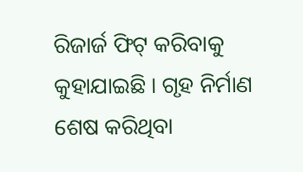ରିଜାର୍ଜ ଫିଟ୍ କରିବାକୁ କୁହାଯାଇଛି । ଗୃହ ନିର୍ମାଣ ଶେଷ କରିଥିବା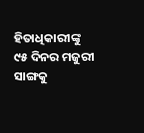ହିତାଧିକାରୀଙ୍କୁ ୯୫ ଦିନର ମଜୁରୀ ସାଙ୍ଗକୁ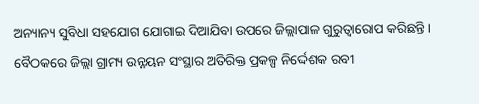ଅନ୍ୟାନ୍ୟ ସୁବିଧା ସହଯୋଗ ଯୋଗାଇ ଦିଆଯିବା ଉପରେ ଜିଲ୍ଲାପାଳ ଗୁରୁତ୍ୱାରୋପ କରିଛନ୍ତି । ବୈଠକରେ ଜିଲ୍ଲା ଗ୍ରାମ୍ୟ ଉନ୍ନୟନ ସଂସ୍ଥାର ଅତିରିକ୍ତ ପ୍ରକଳ୍ପ ନିର୍ଦ୍ଦେଶକ ରବୀ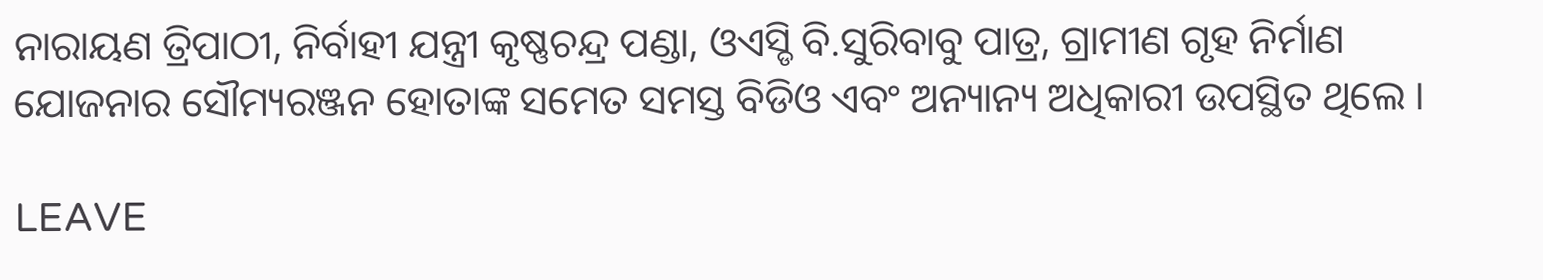ନାରାୟଣ ତ୍ରିପାଠୀ, ନିର୍ବାହୀ ଯନ୍ତ୍ରୀ କୃଷ୍ଣଚନ୍ଦ୍ର ପଣ୍ଡା, ଓଏସ୍ଡି ବି.ସୁରିବାବୁ ପାତ୍ର, ଗ୍ରାମୀଣ ଗୃହ ନିର୍ମାଣ ଯୋଜନାର ସୌମ୍ୟରଞ୍ଜନ ହୋତାଙ୍କ ସମେତ ସମସ୍ତ ବିଡିଓ ଏବଂ ଅନ୍ୟାନ୍ୟ ଅଧିକାରୀ ଉପସ୍ଥିତ ଥିଲେ ।

LEAVE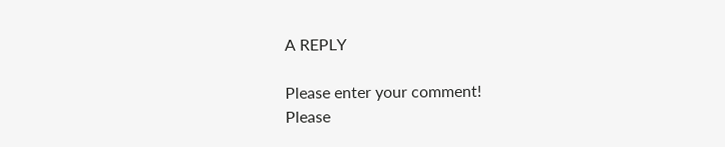A REPLY

Please enter your comment!
Please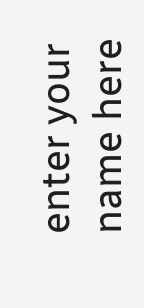enter your name here